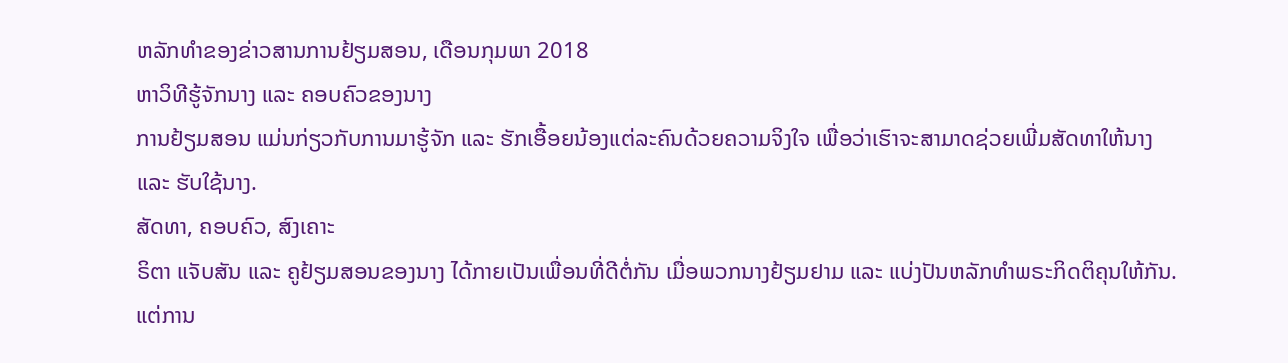ຫລັກທຳຂອງຂ່າວສານການຢ້ຽມສອນ, ເດືອນກຸມພາ 2018
ຫາວິທີຮູ້ຈັກນາງ ແລະ ຄອບຄົວຂອງນາງ
ການຢ້ຽມສອນ ແມ່ນກ່ຽວກັບການມາຮູ້ຈັກ ແລະ ຮັກເອື້ອຍນ້ອງແຕ່ລະຄົນດ້ວຍຄວາມຈິງໃຈ ເພື່ອວ່າເຮົາຈະສາມາດຊ່ວຍເພີ່ມສັດທາໃຫ້ນາງ ແລະ ຮັບໃຊ້ນາງ.
ສັດທາ, ຄອບຄົວ, ສົງເຄາະ
ຣິຕາ ແຈັບສັນ ແລະ ຄູຢ້ຽມສອນຂອງນາງ ໄດ້ກາຍເປັນເພື່ອນທີ່ດີຕໍ່ກັນ ເມື່ອພວກນາງຢ້ຽມຢາມ ແລະ ແບ່ງປັນຫລັກທຳພຣະກິດຕິຄຸນໃຫ້ກັນ. ແຕ່ການ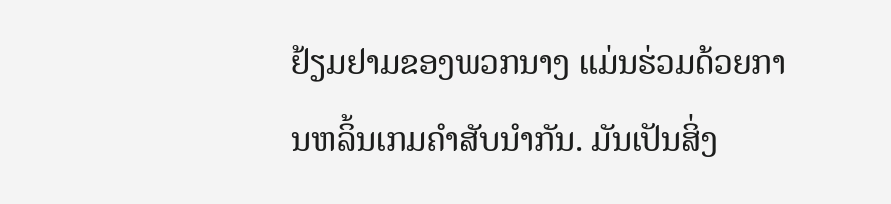ຢ້ຽມຢາມຂອງພວກນາງ ແມ່ນຮ່ວມດ້ວຍການຫລິ້ນເກມຄຳສັບນຳກັນ. ມັນເປັນສິ່ງ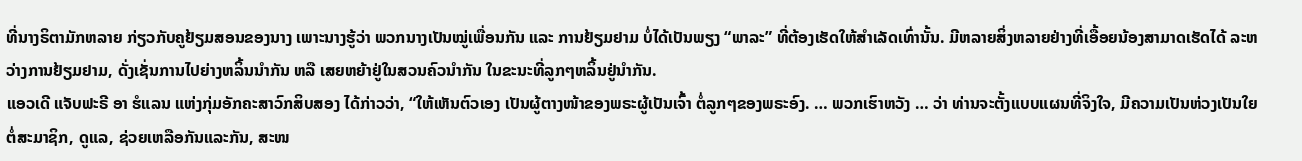ທີ່ນາງຣິຕາມັກຫລາຍ ກ່ຽວກັບຄູຢ້ຽມສອນຂອງນາງ ເພາະນາງຮູ້ວ່າ ພວກນາງເປັນໝູ່ເພື່ອນກັນ ແລະ ການຢ້ຽມຢາມ ບໍ່ໄດ້ເປັນພຽງ “ພາລະ” ທີ່ຕ້ອງເຮັດໃຫ້ສຳເລັດເທົ່ານັ້ນ. ມີຫລາຍສິ່ງຫລາຍຢ່າງທີ່ເອື້ອຍນ້ອງສາມາດເຮັດໄດ້ ລະຫວ່າງການຢ້ຽມຢາມ, ດັ່ງເຊັ່ນການໄປຍ່າງຫລິ້ນນຳກັນ ຫລື ເສຍຫຍ້າຢູ່ໃນສວນຄົວນຳກັນ ໃນຂະນະທີ່ລູກໆຫລິ້ນຢູ່ນຳກັນ.
ແອວເດີ ແຈັບຟະຣີ ອາ ຮໍແລນ ແຫ່ງກຸ່ມອັກຄະສາວົກສິບສອງ ໄດ້ກ່າວວ່າ, “ໃຫ້ເຫັນຕົວເອງ ເປັນຜູ້ຕາງໜ້າຂອງພຣະຜູ້ເປັນເຈົ້າ ຕໍ່ລູກໆຂອງພຣະອົງ. … ພວກເຮົາຫວັງ … ວ່າ ທ່ານຈະຕັ້ງແບບແຜນທີ່ຈິງໃຈ, ມີຄວາມເປັນຫ່ວງເປັນໃຍຕໍ່ສະມາຊິກ, ດູແລ, ຊ່ວຍເຫລືອກັນແລະກັນ, ສະໜ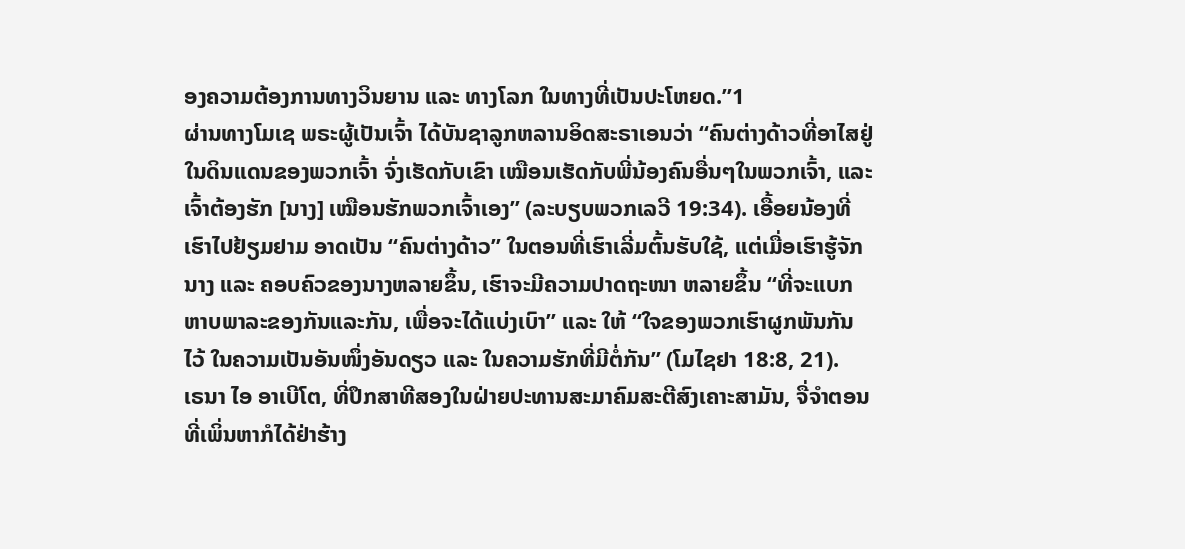ອງຄວາມຕ້ອງການທາງວິນຍານ ແລະ ທາງໂລກ ໃນທາງທີ່ເປັນປະໂຫຍດ.”1
ຜ່ານທາງໂມເຊ ພຣະຜູ້ເປັນເຈົ້າ ໄດ້ບັນຊາລູກຫລານອິດສະຣາເອນວ່າ “ຄົນຕ່າງດ້າວທີ່ອາໄສຢູ່ໃນດິນແດນຂອງພວກເຈົ້າ ຈົ່ງເຮັດກັບເຂົາ ເໝືອນເຮັດກັບພີ່ນ້ອງຄົນອື່ນໆໃນພວກເຈົ້າ, ແລະ ເຈົ້າຕ້ອງຮັກ [ນາງ] ເໝືອນຮັກພວກເຈົ້າເອງ” (ລະບຽບພວກເລວີ 19:34). ເອື້ອຍນ້ອງທີ່ເຮົາໄປຢ້ຽມຢາມ ອາດເປັນ “ຄົນຕ່າງດ້າວ” ໃນຕອນທີ່ເຮົາເລີ່ມຕົ້ນຮັບໃຊ້, ແຕ່ເມື່ອເຮົາຮູ້ຈັກນາງ ແລະ ຄອບຄົວຂອງນາງຫລາຍຂຶ້ນ, ເຮົາຈະມີຄວາມປາດຖະໜາ ຫລາຍຂຶ້ນ “ທີ່ຈະແບກຫາບພາລະຂອງກັນແລະກັນ, ເພື່ອຈະໄດ້ແບ່ງເບົາ” ແລະ ໃຫ້ “ໃຈຂອງພວກເຮົາຜູກພັນກັນໄວ້ ໃນຄວາມເປັນອັນໜຶ່ງອັນດຽວ ແລະ ໃນຄວາມຮັກທີ່ມີຕໍ່ກັນ” (ໂມໄຊຢາ 18:8, 21).
ເຣນາ ໄອ ອາເບີໂຕ, ທີ່ປຶກສາທີສອງໃນຝ່າຍປະທານສະມາຄົມສະຕີສົງເຄາະສາມັນ, ຈື່ຈຳຕອນທີ່ເພິ່ນຫາກໍໄດ້ຢ່າຮ້າງ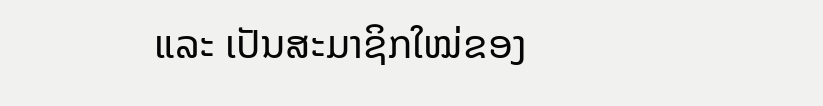ແລະ ເປັນສະມາຊິກໃໝ່ຂອງ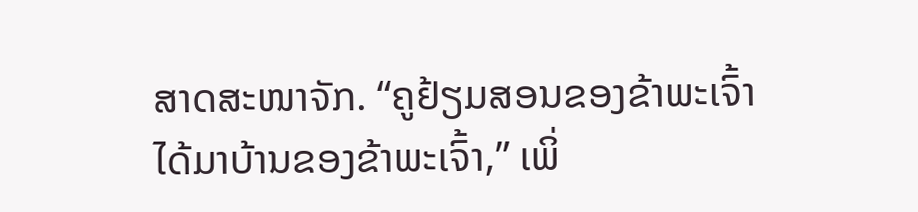ສາດສະໜາຈັກ. “ຄູຢ້ຽມສອນຂອງຂ້າພະເຈົ້າ ໄດ້ມາບ້ານຂອງຂ້າພະເຈົ້າ,” ເພິ່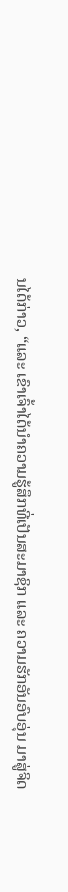ນໄດ້ກ່າວ, “ແລະ ເຂົາເຈົ້າໄດ້ນຳຄວາມຮູ້ສຶກທີ່ເປັນສະມາຊິກ ແລະ ຄວາມຮັກອັນອົບອຸ່ນ ມາສູ່ຈິດ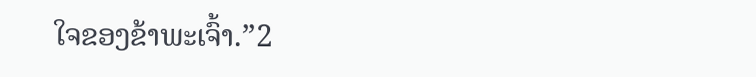ໃຈຂອງຂ້າພະເຈົ້າ.”2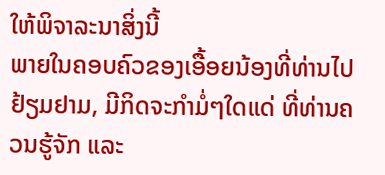ໃຫ້ພິຈາລະນາສິ່ງນີ້
ພາຍໃນຄອບຄົວຂອງເອື້ອຍນ້ອງທີ່ທ່ານໄປຢ້ຽມຢາມ, ມີກິດຈະກຳມໍ່ໆໃດແດ່ ທີ່ທ່ານຄວນຮູ້ຈັກ ແລະ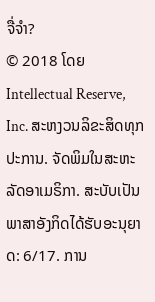ຈື່ຈຳ?
© 2018 ໂດຍ Intellectual Reserve, Inc. ສະຫງວນລິຂະສິດທຸກປະການ. ຈັດພິມໃນສະຫະລັດອາເມຣິກາ. ສະບັບເປັນພາສາອັງກິດໄດ້ຮັບອະນຸຍາດ: 6/17. ການ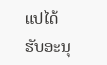ແປໄດ້ຮັບອະນຸ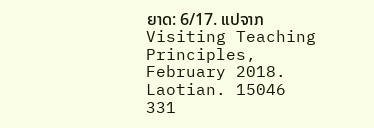ຍາດ: 6/17. ແປຈາກ Visiting Teaching Principles, February 2018. Laotian. 15046 331